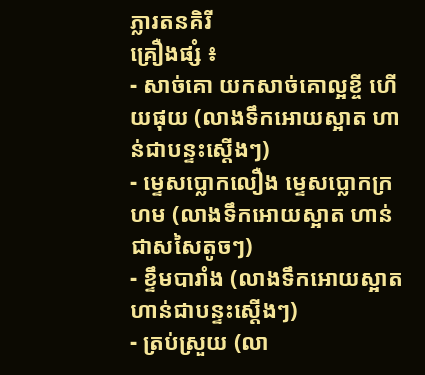ភ្លារតនគិរី
គ្រឿងផ្សំ ៖
- សាច់គោ យកសាច់គោល្អខ្ចី ហើយផុយ (លាងទឹកអោយស្អាត ហាន់ជាបន្ទះស្តើងៗ)
- ម្ទេសប្លោកលឿង ម្ទេសប្លោកក្រហម (លាងទឹកអោយស្អាត ហាន់ជាសសៃតូចៗ)
- ខ្ទឹមបារាំង (លាងទឹកអោយស្អាត ហាន់ជាបន្ទះស្តើងៗ)
- ត្រប់ស្រួយ (លា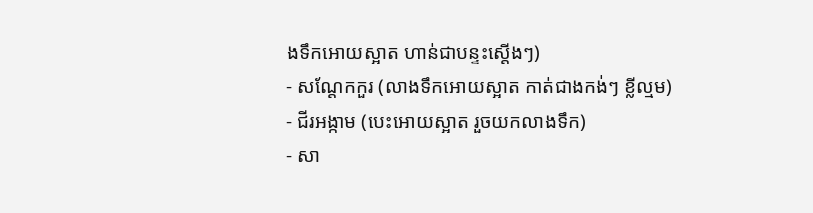ងទឹកអោយស្អាត ហាន់ជាបន្ទះស្តើងៗ)
- សណ្តែកកួរ (លាងទឹកអោយស្អាត កាត់ជាងកង់ៗ ខ្លីល្មម)
- ជីរអង្កាម (បេះអោយស្អាត រួចយកលាងទឹក)
- សា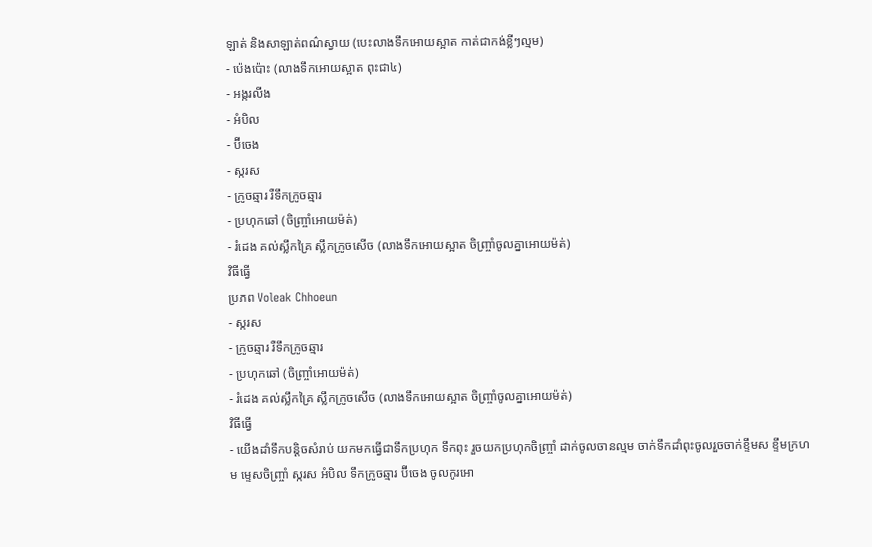ឡាត់ និងសាឡាត់ពណ៌ស្វាយ (បេះលាងទឹកអោយស្អាត កាត់ជាកង់ខ្លីៗល្មម)
- ប៉េងប៉ោះ (លាងទឹកអោយស្អាត ពុះជា៤)
- អង្ករលីង
- អំបិល
- ប៊ីចេង
- ស្ករស
- ក្រូចឆ្មារ រឺទឹកក្រូចឆ្មារ
- ប្រហុកឆៅ (ចិញ្ច្រាំអោយម៉ត់)
- រំដេង គល់ស្លឹកគ្រៃ ស្លឹកក្រូចសើច (លាងទឹកអោយស្អាត ចិញ្ច្រាំចូលគ្នាអោយម៉ត់)
វិធីធ្វើ
ប្រភព Voleak Chhoeun
- ស្ករស
- ក្រូចឆ្មារ រឺទឹកក្រូចឆ្មារ
- ប្រហុកឆៅ (ចិញ្ច្រាំអោយម៉ត់)
- រំដេង គល់ស្លឹកគ្រៃ ស្លឹកក្រូចសើច (លាងទឹកអោយស្អាត ចិញ្ច្រាំចូលគ្នាអោយម៉ត់)
វិធីធ្វើ
- យើងដាំទឹកបន្តិចសំរាប់ យកមកធ្វើជាទឹកប្រហុក ទឹកពុះ រួចយកប្រហុកចិញ្ច្រាំ ដាក់ចូលចានល្មម ចាក់ទឹកដាំពុះចូលរួចចាក់ខ្ទឹមស ខ្ទឹមក្រហម ម្ទេសចិញ្ច្រាំ ស្ករស អំបិល ទឹកក្រូចឆ្មារ ប៊ីចេង ចូលកូរអោ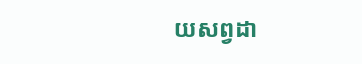យសព្វដា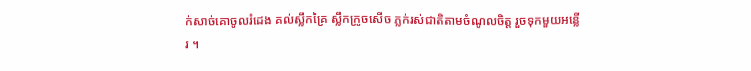ក់សាច់គោចូលរំដេង គល់ស្លឹកគ្រៃ ស្លឹកក្រូចសើច ភ្លក់រស់ជាតិតាមចំណូលចិត្ត រួចទុកមួយអន្លើរ ។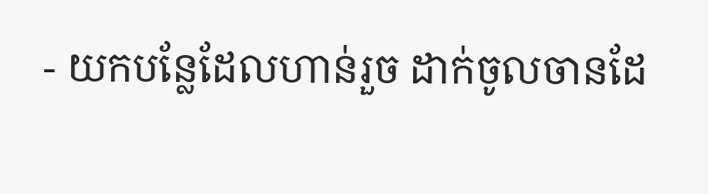- យកបន្លែដែលហាន់រួច ដាក់ចូលចានដែ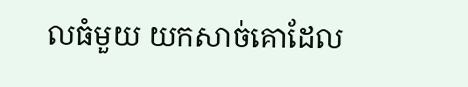លធំមួយ យកសាច់គោដែល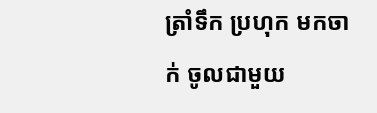ត្រាំទឹក ប្រហុក មកចាក់ ចូលជាមួយ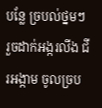បន្លែ ច្របល់ថ្នមៗ រួចដាក់អង្ករលីង ជីរអង្កាម ចូលច្រប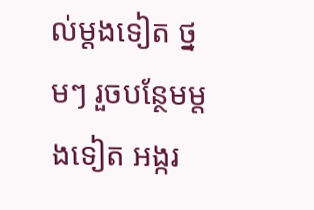ល់ម្តងទៀត ថ្នមៗ រួចបន្ថែមម្តងទៀត អង្ករ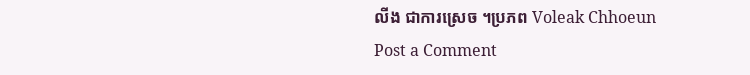លីង ជាការស្រេច ។ប្រភព Voleak Chhoeun
Post a Comment